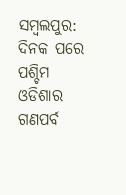ସମ୍ବଲପୁର: ଦିନକ ପରେ ପଶ୍ଚିମ ଓଡିଶାର ଗଣପର୍ବ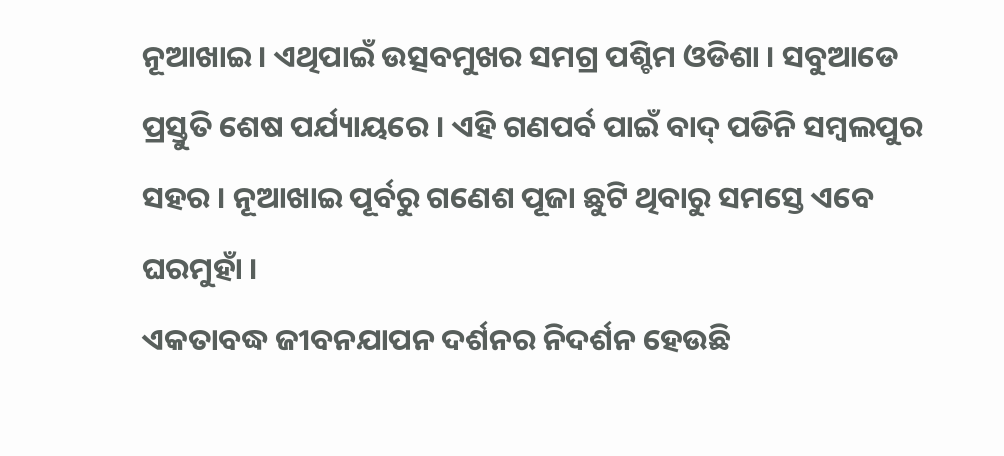ନୂଆଖାଇ । ଏଥିପାଇଁ ଉତ୍ସବମୁଖର ସମଗ୍ର ପଶ୍ଚିମ ଓଡିଶା । ସବୁଆଡେ ପ୍ରସ୍ତୁତି ଶେଷ ପର୍ଯ୍ୟାୟରେ । ଏହି ଗଣପର୍ବ ପାଇଁ ବାଦ୍ ପଡିନି ସମ୍ବଲପୁର ସହର । ନୂଆଖାଇ ପୂର୍ବରୁ ଗଣେଶ ପୂଜା ଛୁଟି ଥିବାରୁ ସମସ୍ତେ ଏବେ ଘରମୁହାଁ ।
ଏକତାବଦ୍ଧ ଜୀବନଯାପନ ଦର୍ଶନର ନିଦର୍ଶନ ହେଉଛି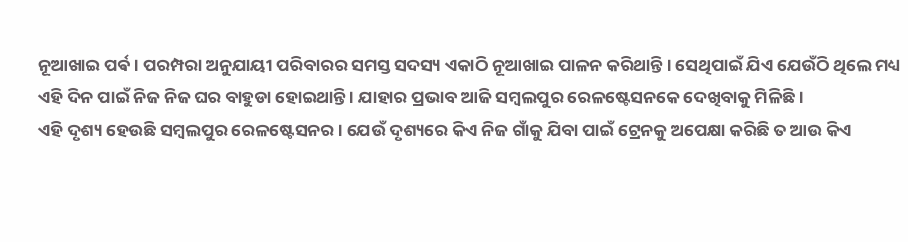ନୂଆଖାଇ ପର୍ଵ । ପରମ୍ପରା ଅନୁଯାୟୀ ପରିବାରର ସମସ୍ତ ସଦସ୍ୟ ଏକାଠି ନୂଆଖାଇ ପାଳନ କରିଥାନ୍ତି । ସେଥିପାଇଁ ଯିଏ ଯେଉଁଠି ଥିଲେ ମଧ୍ୟ ଏହି ଦିନ ପାଇଁ ନିଜ ନିଜ ଘର ବାହୁଡା ହୋଇଥାନ୍ତି । ଯାହାର ପ୍ରଭାବ ଆଜି ସମ୍ବଲପୁର ରେଳଷ୍ଟେସନକେ ଦେଖିବାକୁ ମିଳିଛି ।
ଏହି ଦୃଶ୍ୟ ହେଉଛି ସମ୍ବଲପୁର ରେଳଷ୍ଟେସନର । ଯେଉଁ ଦୃଶ୍ୟରେ କିଏ ନିଜ ଗାଁକୁ ଯିବା ପାଇଁ ଟ୍ରେନକୁ ଅପେକ୍ଷା କରିଛି ତ ଆଉ କିଏ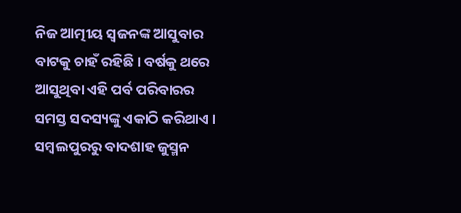ନିଜ ଆତ୍ମୀୟ ସ୍ଵଜନଙ୍କ ଆସୁବାର ବାଟକୁ ଚାହଁ ରହିଛି । ବର୍ଷକୁ ଥରେ ଆସୁଥିବା ଏହି ପର୍ବ ପରିବାରର ସମସ୍ତ ସଦସ୍ୟଙ୍କୁ ଏକାଠି କରିଥାଏ ।
ସମ୍ବଲପୁରରୁ ବାଦଶାହ ଜୁସ୍ମନ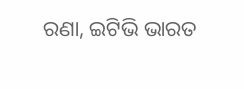ରଣା, ଇଟିଭି ଭାରତ